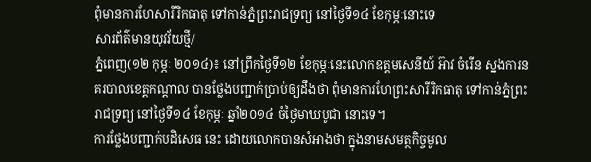ពុំមានការហែសារីរិកធាតុ ទៅកាន់ភ្នំព្រះរាជទ្រព្យ នៅថ្ងៃទី១៤ ខែកុម្ភៈនោះទេ
សារព័ត៌មានយុវវ័យថ្មី/
ភ្នំពេញ(១២ កុម្ភៈ ២០១៤)៖ នៅព្រឹកថ្ងៃទី១២ ខែកុម្ភៈនេះលោកឧត្តមសេនីយ៍ អ៊ាវ ចំរើន ស្នងការនគរបាលខេត្តកណ្ដាល បានថ្លែងបញ្ជាក់ប្រាប់ឲ្យដឹងថា ពុំមានការហែព្រះសារីរិកធាតុ ទៅកាន់ភ្នំព្រះរាជទ្រព្យ នៅថ្ងៃទី១៤ ខែកុម្ភៈ ឆ្នាំ២០១៤ ចំថ្ងៃមាឃបូជា នោះទេ។
ការថ្លែងបញ្ជាក់បដិសេធ នេះ ដោយលោកបានសំអាងថា ក្នុងនាមសមត្ថកិច្ចមូល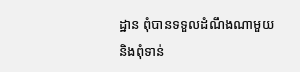ដ្ឋាន ពុំបានទទួលដំណឹងណាមួយ និងពុំទាន់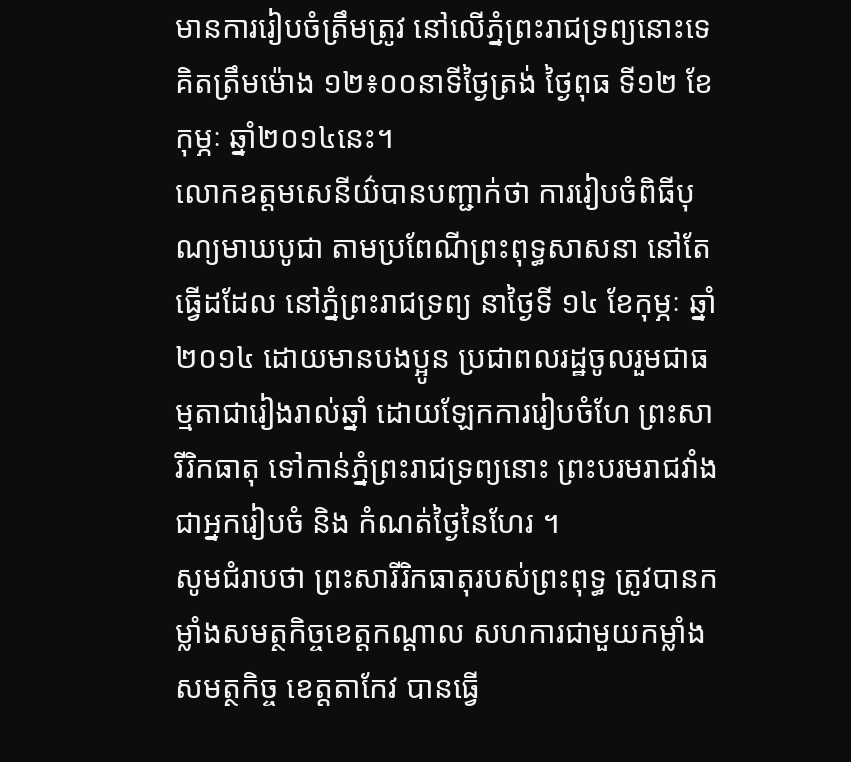មានការរៀបចំត្រឹមត្រូវ នៅលើភ្នំព្រះរាជទ្រព្យនោះទេ គិតត្រឹមម៉ោង ១២៖០០នាទីថ្ងៃត្រង់ ថ្ងៃពុធ ទី១២ ខែកុម្ភៈ ឆ្នាំ២០១៤នេះ។
លោកឧត្តមសេនីយ៌បានបញ្ជាក់ថា ការរៀបចំពិធីបុណ្យមាឃបូជា តាមប្រពែណីព្រះពុទ្ធសាសនា នៅតែធ្វើដដែល នៅភ្នំព្រះរាជទ្រព្យ នាថ្ងៃទី ១៤ ខែកុម្ភៈ ឆ្នាំ ២០១៤ ដោយមានបងប្អូន ប្រជាពលរដ្ឋចូលរួមជាធម្មតាជារៀងរាល់ឆ្នាំ ដោយឡែកការរៀបចំហែ ព្រះសារីរិកធាតុ ទៅកាន់ភ្នំព្រះរាជទ្រព្យនោះ ព្រះបរមរាជវាំងជាអ្នករៀបចំ និង កំណត់ថ្ងៃនៃហែរ ។
សូមជំរាបថា ព្រះសារីរិកធាតុរបស់ព្រះពុទ្ធ ត្រូវបានកម្លាំងសមត្ថកិច្ចខេត្តកណ្ដាល សហការជាមួយកម្លាំងសមត្ថកិច្ច ខេត្តតាកែវ បានធ្វើ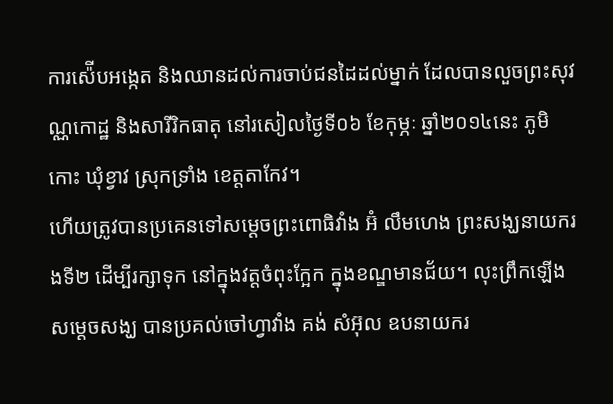ការស៉ើបអង្កេត និងឈានដល់ការចាប់ជនដៃដល់ម្នាក់ ដែលបានលួចព្រះសុវណ្ណកោដ្ឋ និងសារីរិកធាតុ នៅរសៀលថ្ងៃទី០៦ ខែកុម្ភៈ ឆ្នាំ២០១៤នេះ ភូមិកោះ ឃុំខ្វាវ ស្រុកទ្រាំង ខេត្តតាកែវ។
ហើយត្រូវបានប្រគេនទៅសម្ដេចព្រះពោធិវាំង អ៊ំ លឹមហេង ព្រះសង្ឃនាយករងទី២ ដើម្បីរក្សាទុក នៅក្នុងវត្តចំពុះក្អែក ក្នុងខណ្ឌមានជ័យ។ លុះព្រឹកឡើង សម្ដេចសង្ឃ បានប្រគល់ចៅហ្វាវាំង គង់ សំអ៊ុល ឧបនាយករ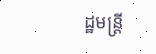ដ្ឋមន្រ្ដី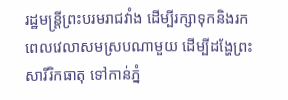រដ្ឋមន្ដ្រីព្រះបរមរាជវាំង ដើម្បីរក្សាទុកនិងរកពេលវេលាសមស្របណាមួយ ដើម្បីដង្ហែព្រះសារីរិកធាតុ ទៅកាន់ភ្នំ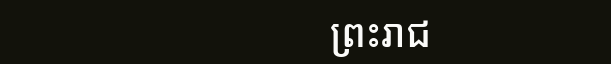ព្រះរាជ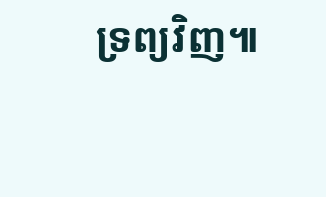ទ្រព្យវិញ៕